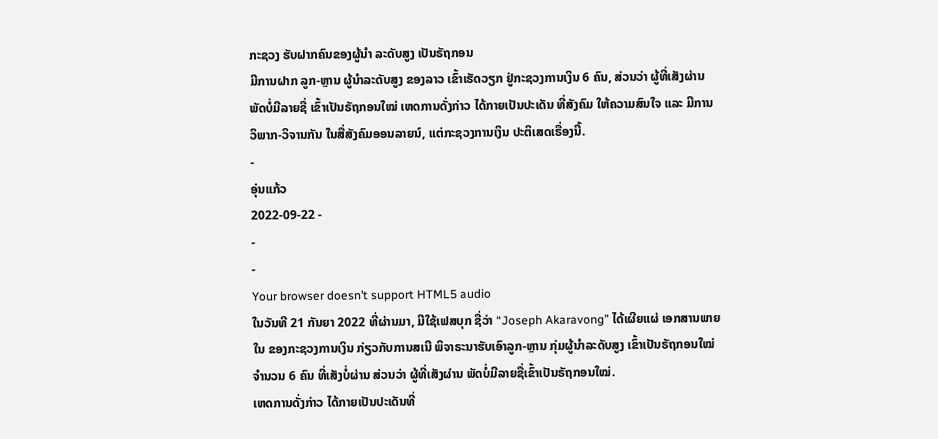ກະຊວງ ຮັບຝາກຄົນຂອງຜູ້ນຳ ລະດັບສູງ ເປັນຣັຖກອນ
ມີການຝາກ ລູກ-ຫຼານ ຜູ້ນຳລະດັບສູງ ຂອງລາວ ເຂົ້າເຮັດວຽກ ຢູ່ກະຊວງການເງິນ 6 ຄົນ, ສ່ວນວ່າ ຜູ້ທີ່ເສັງຜ່ານພັດບໍ່ມີລາຍຊື່ ເຂົ້າເປັນຣັຖກອນໃໝ່ ເຫດການດັ່ງກ່າວ ໄດ້ກາຍເປັນປະເດັນ ທີ່ສັງຄົມ ໃຫ້ຄວາມສົນໃຈ ແລະ ມີການວິພາກ-ວິຈານກັນ ໃນສື່ສັງຄົມອອນລາຍນ໌, ແຕ່ກະຊວງການເງິນ ປະຕິເສດເຣື່ອງນີ້.
-
ອຸ່ນແກ້ວ
2022-09-22 -
-
-
Your browser doesn’t support HTML5 audio
ໃນວັນທີ 21 ກັນຍາ 2022 ທີ່ຜ່ານມາ, ມີໃຊ້ເຟສບຸກ ຊື່ວ່າ “Joseph Akaravong” ໄດ້ເຜີຍແຜ່ ເອກສານພາຍໃນ ຂອງກະຊວງການເງິນ ກ່ຽວກັບການສເນີ ພິຈາຣະນາຮັບເອົາລູກ-ຫຼານ ກຸ່ມຜູ້ນຳລະດັບສູງ ເຂົ້າເປັນຣັຖກອນໃໝ່ ຈຳນວນ 6 ຄົນ ທີ່ເສັງບໍ່ຜ່ານ ສ່ວນວ່າ ຜູ້ທີ່ເສັງຜ່ານ ພັດບໍ່ມີລາຍຊື່ເຂົ້າເປັນຣັຖກອນໃໝ່.
ເຫດການດັ່ງກ່າວ ໄດ້ກາຍເປັນປະເດັນທີ່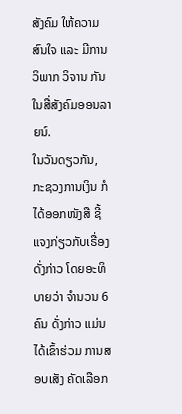ສັງຄົມ ໃຫ້ຄວາມສົນໃຈ ແລະ ມີການວິພາກ ວິຈານ ກັນໃນສື່ສັງຄົມອອນລາຍນ໌.
ໃນວັນດຽວກັນ, ກະຊວງການເງິນ ກໍໄດ້ອອກໜັງສື ຊີ້ແຈງກ່ຽວກັບເຣື່ອງດັ່ງກ່າວ ໂດຍອະທິບາຍວ່າ ຈຳນວນ 6 ຄົນ ດັ່ງກ່າວ ແມ່ນໄດ້ເຂົ້າຮ່ວມ ການສອບເສັງ ຄັດເລືອກ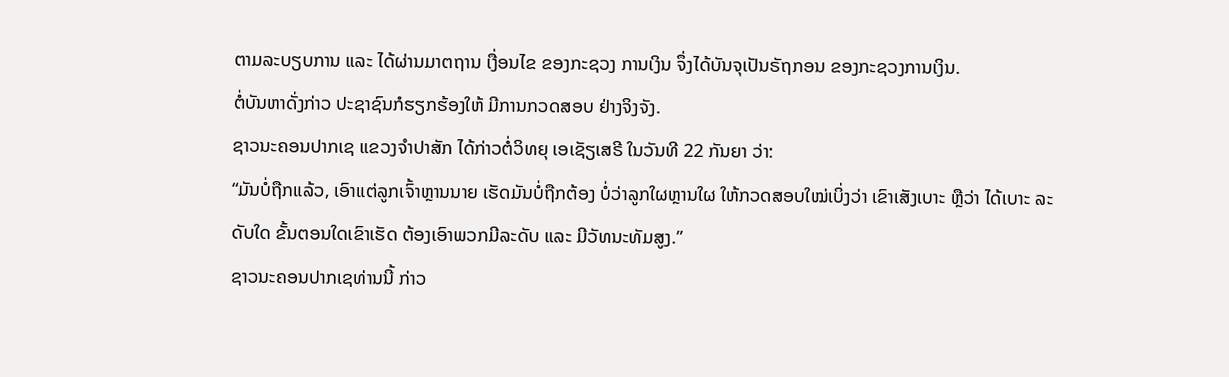ຕາມລະບຽບການ ແລະ ໄດ້ຜ່ານມາຕຖານ ເງື່ອນໄຂ ຂອງກະຊວງ ການເງິນ ຈຶ່ງໄດ້ບັນຈຸເປັນຣັຖກອນ ຂອງກະຊວງການເງິນ.
ຕໍ່ບັນຫາດັ່ງກ່າວ ປະຊາຊົນກໍຮຽກຮ້ອງໃຫ້ ມີການກວດສອບ ຢ່າງຈິງຈັງ.
ຊາວນະຄອນປາກເຊ ແຂວງຈຳປາສັກ ໄດ້ກ່າວຕໍ່ວິທຍຸ ເອເຊັຽເສຣີ ໃນວັນທີ 22 ກັນຍາ ວ່າ:
“ມັນບໍ່ຖືກແລ້ວ, ເອົາແຕ່ລູກເຈົ້າຫຼານນາຍ ເຮັດມັນບໍ່ຖືກຕ້ອງ ບໍ່ວ່າລູກໃຜຫຼານໃຜ ໃຫ້ກວດສອບໃໝ່ເບິ່ງວ່າ ເຂົາເສັງເບາະ ຫຼືວ່າ ໄດ້ເບາະ ລະດັບໃດ ຂັ້ນຕອນໃດເຂົາເຮັດ ຕ້ອງເອົາພວກມີລະດັບ ແລະ ມີວັທນະທັມສູງ.”
ຊາວນະຄອນປາກເຊທ່ານນີ້ ກ່າວ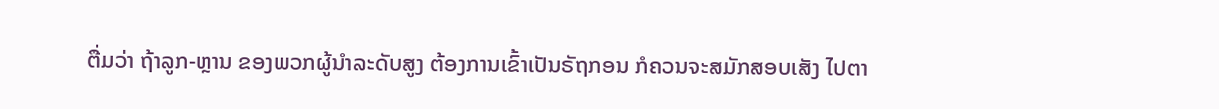ຕື່ມວ່າ ຖ້າລູກ-ຫຼານ ຂອງພວກຜູ້ນຳລະດັບສູງ ຕ້ອງການເຂົ້າເປັນຣັຖກອນ ກໍຄວນຈະສມັກສອບເສັງ ໄປຕາ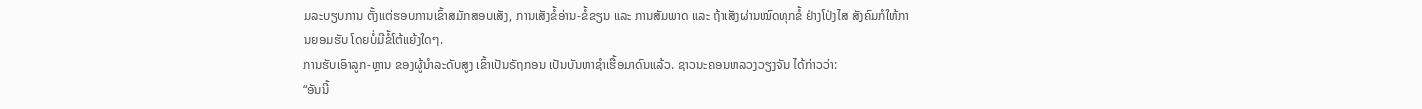ມລະບຽບການ ຕັ້ງແຕ່ຮອບການເຂົ້າສມັກສອບເສັງ, ການເສັງຂໍ້ອ່ານ-ຂໍ້ຂຽນ ແລະ ການສັມພາດ ແລະ ຖ້າເສັງຜ່ານໝົດທຸກຂໍ້ ຢ່າງໂປ່ງໄສ ສັງຄົມກໍໃຫ້ການຍອມຮັບ ໂດຍບໍ່ມີຂໍ້ໂຕ້ແຍ້ງໃດໆ.
ການຮັບເອົາລູກ-ຫຼານ ຂອງຜູ້ນຳລະດັບສູງ ເຂົ້າເປັນຣັຖກອນ ເປັນບັນຫາຊຳເຮື້ອມາດົນແລ້ວ. ຊາວນະຄອນຫລວງວຽງຈັນ ໄດ້ກ່າວວ່າ:
“ອັນນີ້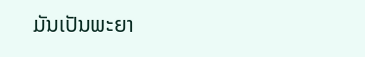ມັນເປັນພະຍາ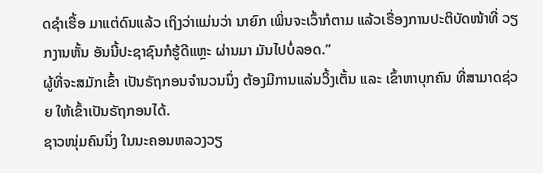ດຊຳເຮື້ອ ມາແຕ່ດົນແລ້ວ ເຖິງວ່າແມ່ນວ່າ ນາຍົກ ເພິ່ນຈະເວົ້າກໍຕາມ ແລ້ວເຣື່ອງການປະຕິບັດໜ້າທີ່ ວຽກງານຫັ້ນ ອັນນີ້ປະຊາຊົນກໍຮູ້ດີແຫຼະ ຜ່ານມາ ມັນໄປບໍ່ລອດ.”
ຜູ້ທີ່ຈະສມັກເຂົ້າ ເປັນຣັຖກອນຈຳນວນນຶ່ງ ຕ້ອງມີການແລ່ນວິ້ງເຕັ້ນ ແລະ ເຂົ້າຫາບຸກຄົນ ທີ່ສາມາດຊ່ວຍ ໃຫ້ເຂົ້າເປັນຣັຖກອນໄດ້.
ຊາວໜຸ່ມຄົນນຶ່ງ ໃນນະຄອນຫລວງວຽ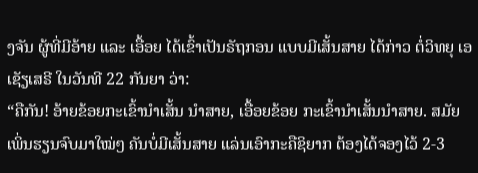ງຈັນ ຜູ້ທີ່ມີອ້າຍ ແລະ ເອື້ອຍ ໄດ້ເຂົ້າເປັນຣັຖກອນ ແບບມີເສັ້ນສາຍ ໄດ້ກ່າວ ຕໍ່ວິທຍຸ ເອເຊັຽເສຣີ ໃນວັນທີ 22 ກັນຍາ ວ່າ:
“ຄືກັນ! ອ້າຍຂ້ອຍກະເຂົ້ານຳເສັ້ນ ນຳສາຍ, ເອື້ອຍຂ້ອຍ ກະເຂົ້ານຳເສັ້ນນຳສາຍ. ສມັຍ ເພິ່ນຮຽນຈົບມາໃໝ່ໆ ຄັນບໍ່ມີເສັ້ນສາຍ ແລ່ນເອົາກະຄືຊິຍາກ ຕ້ອງໄດ້ຈອງໄວ້ 2-3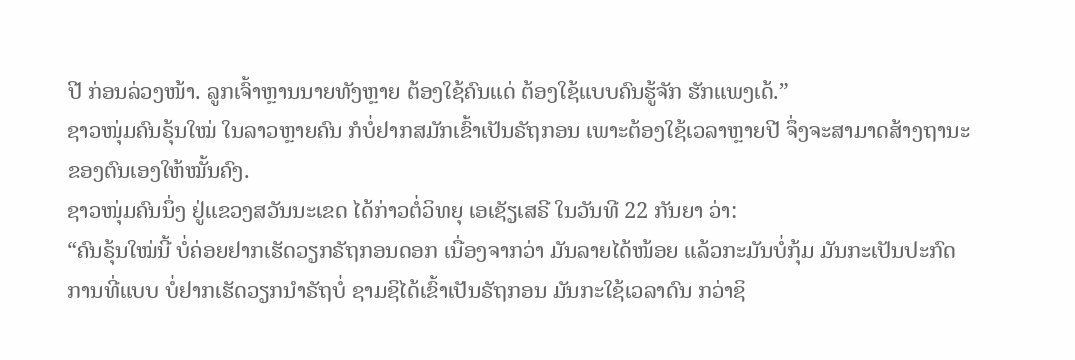ປີ ກ່ອນລ່ວງໜ້າ. ລູກເຈົ້າຫຼານນາຍທັງຫຼາຍ ຕ້ອງໃຊ້ຄົນແດ່ ຕ້ອງໃຊ້ແບບຄົນຮູ້ຈັກ ຮັກແພງເດ້.”
ຊາວໜຸ່ມຄົນຣຸ້ນໃໝ່ ໃນລາວຫຼາຍຄົນ ກໍບໍ່ຢາກສມັກເຂົ້າເປັນຣັຖກອນ ເພາະຕ້ອງໃຊ້ເວລາຫຼາຍປີ ຈຶ່ງຈະສາມາດສ້າງຖານະຂອງຕົນເອງໃຫ້ໝັ້ນຄົງ.
ຊາວໜຸ່ມຄົນນຶ່ງ ຢູ່ແຂວງສວັນນະເຂດ ໄດ້ກ່າວຕໍ່ວິທຍຸ ເອເຊັຽເສຣີ ໃນວັນທີ 22 ກັນຍາ ວ່າ:
“ຄົນຣຸ້ນໃໝ່ນີ້ ບໍ່ຄ່ອຍຢາກເຮັດວຽກຣັຖກອນດອກ ເນື່ອງຈາກວ່າ ມັນລາຍໄດ້ໜ້ອຍ ແລ້ວກະມັນບໍ່ກຸ້ມ ມັນກະເປັນປະກົດການທີ່ແບບ ບໍ່ຢາກເຮັດວຽກນຳຣັຖບໍ່ ຊາມຊິໄດ້ເຂົ້າເປັນຣັຖກອນ ມັນກະໃຊ້ເວລາດົນ ກວ່າຊິ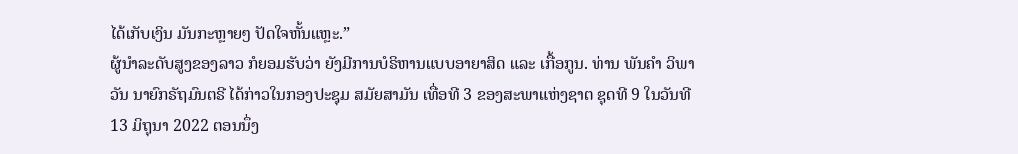ໄດ້ເກັບເງິນ ມັນກະຫຼາຍໆ ປັດໃຈຫັ້ນແຫຼະ.”
ຜູ້ນຳລະດັບສູງຂອງລາວ ກໍຍອມຮັບວ່າ ຍັງມີການບໍຣິຫານແບບອາຍາສິດ ແລະ ເກື້ອກູນ. ທ່ານ ພັນຄໍາ ວິພາວັນ ນາຍົກຣັຖມົນຕຣີ ໄດ້ກ່າວໃນກອງປະຊຸມ ສມັຍສາມັນ ເທື່ອທີ 3 ຂອງສະພາແຫ່ງຊາຕ ຊຸດທີ 9 ໃນວັນທີ 13 ມິຖຸນາ 2022 ຕອນນຶ່ງ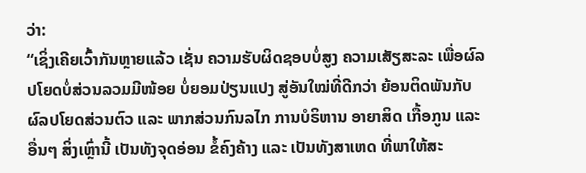ວ່າ:
“ເຊິ່ງເຄີຍເວົ້າກັນຫຼາຍແລ້ວ ເຊັ່ນ ຄວາມຮັບຜິດຊອບບໍ່ສູງ ຄວາມເສັຽສະລະ ເພື່ອຜົລປໂຍດບໍ່ສ່ວນລວມມີໜ້ອຍ ບໍ່ຍອມປ່ຽນແປງ ສູ່ອັນໃໝ່ທີ່ດີກວ່າ ຍ້ອນຕິດພັນກັບຜົລປໂຍດສ່ວນຕົວ ແລະ ພາກສ່ວນກົນລໄກ ການບໍຣິຫານ ອາຍາສິດ ເກື້ອກູນ ແລະ ອື່ນໆ ສິ່ງເຫຼົ່ານີ້ ເປັນທັງຈຸດອ່ອນ ຂໍ້ຄົງຄ້າງ ແລະ ເປັນທັງສາເຫດ ທີ່ພາໃຫ້ສະ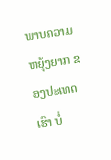ພາບຄວາມຫຍຸ້ງຍາກ ຂອງປະເທດເຮົາ ບໍ່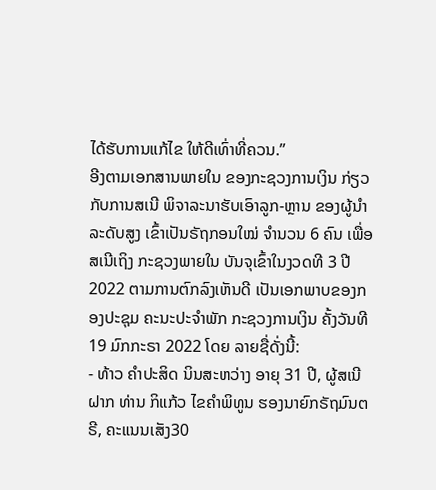ໄດ້ຮັບການແກ້ໄຂ ໃຫ້ດີເທົ່າທີ່ຄວນ.”
ອີງຕາມເອກສານພາຍໃນ ຂອງກະຊວງການເງິນ ກ່ຽວກັບການສເນີ ພິຈາລະນາຮັບເອົາລູກ-ຫຼານ ຂອງຜູ້ນຳລະດັບສູງ ເຂົ້າເປັນຣັຖກອນໃໝ່ ຈຳນວນ 6 ຄົນ ເພື່ອສເນີເຖິງ ກະຊວງພາຍໃນ ບັນຈຸເຂົ້າໃນງວດທີ 3 ປີ 2022 ຕາມການຕົກລົງເຫັນດີ ເປັນເອກພາບຂອງກອງປະຊຸມ ຄະນະປະຈຳພັກ ກະຊວງການເງິນ ຄັ້ງວັນທີ 19 ມົກກະຣາ 2022 ໂດຍ ລາຍຊື່ດັ່ງນີ້:
- ທ້າວ ຄຳປະສິດ ນິນສະຫວ່າງ ອາຍຸ 31 ປີ, ຜູ້ສເນີຝາກ ທ່ານ ກິແກ້ວ ໄຂຄຳພິທູນ ຮອງນາຍົກຣັຖມົນຕຣີ, ຄະແນນເສັງ30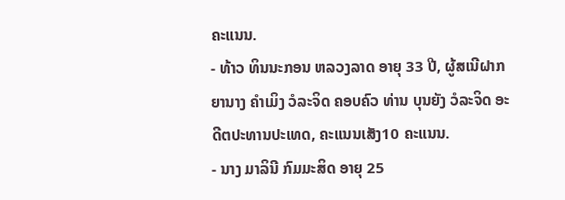ຄະແນນ.
- ທ້າວ ທິນນະກອນ ຫລວງລາດ ອາຍຸ 33 ປີ, ຜູ້ສເນີຝາກ ຍານາງ ຄຳເມິງ ວໍລະຈິດ ຄອບຄົວ ທ່ານ ບຸນຍັງ ວໍລະຈິດ ອະດີຕປະທານປະເທດ, ຄະແນນເສັງ10 ຄະແນນ.
- ນາງ ມາລິນີ ກົມມະສິດ ອາຍຸ 25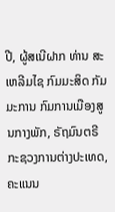ປີ, ຜູ້ສເນີຝາກ ທ່ານ ສະເຫລີມໄຊ ກົມມະສິດ ກັມມະການ ກົມການເມືອງສູນກາງພັກ, ຣັຖມົນຕຣີ ກະຊວງການຕ່າງປະເທດ, ຄະແນນ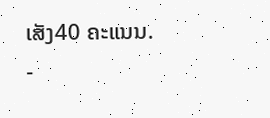ເສັງ40 ຄະແນນ.
-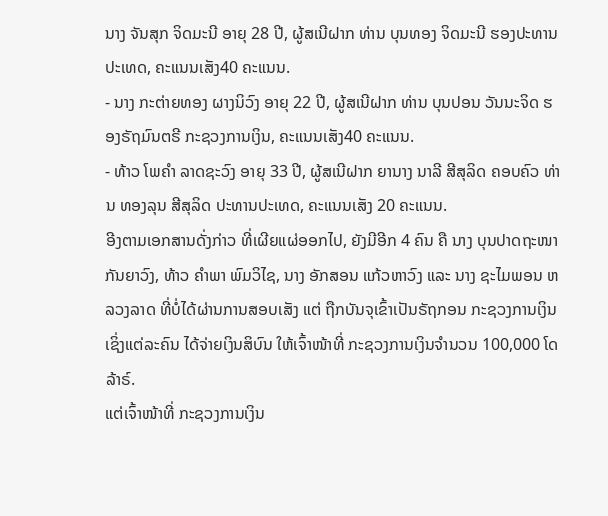ນາງ ຈັນສຸກ ຈິດມະນີ ອາຍຸ 28 ປີ, ຜູ້ສເນີຝາກ ທ່ານ ບຸນທອງ ຈິດມະນີ ຮອງປະທານປະເທດ, ຄະແນນເສັງ40 ຄະແນນ.
- ນາງ ກະຕ່າຍທອງ ຜາງນິວົງ ອາຍຸ 22 ປີ, ຜູ້ສເນີຝາກ ທ່ານ ບຸນປອນ ວັນນະຈິດ ຮອງຣັຖມົນຕຣີ ກະຊວງການເງິນ, ຄະແນນເສັງ40 ຄະແນນ.
- ທ້າວ ໂພຄຳ ລາດຊະວົງ ອາຍຸ 33 ປີ, ຜູ້ສເນີຝາກ ຍານາງ ນາລີ ສີສຸລິດ ຄອບຄົວ ທ່ານ ທອງລຸນ ສີສຸລິດ ປະທານປະເທດ, ຄະແນນເສັງ 20 ຄະແນນ.
ອີງຕາມເອກສານດັ່ງກ່າວ ທີ່ເຜີຍແຜ່ອອກໄປ, ຍັງມີອີກ 4 ຄົນ ຄື ນາງ ບຸນປາດຖະໜາ ກັນຍາວົງ, ທ້າວ ຄຳພາ ພົມວິໄຊ, ນາງ ອັກສອນ ແກ້ວຫາວົງ ແລະ ນາງ ຊະໄມພອນ ຫລວງລາດ ທີ່ບໍ່ໄດ້ຜ່ານການສອບເສັງ ແຕ່ ຖືກບັນຈຸເຂົ້າເປັນຣັຖກອນ ກະຊວງການເງິນ ເຊິ່ງແຕ່ລະຄົນ ໄດ້ຈ່າຍເງິນສິບົນ ໃຫ້ເຈົ້າໜ້າທີ່ ກະຊວງການເງິນຈຳນວນ 100,000 ໂດລ້າຣ໌.
ແຕ່ເຈົ້າໜ້າທີ່ ກະຊວງການເງິນ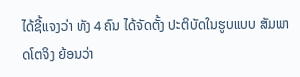ໄດ້ຊີ້ແຈງວ່າ ທັງ 4 ຄົນ ໄດ້ຈັດຕັ້ງ ປະຕິບັດໃນຮູບແບບ ສັມພາດໂຕຈິງ ຍ້ອນວ່າ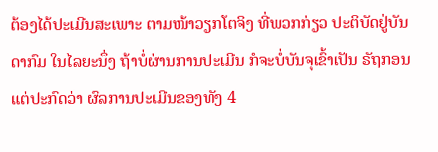ຕ້ອງໄດ້ປະເມີນສະເພາະ ຕາມໜ້າວຽກໂຕຈິງ ທີ່ພວກກ່ຽວ ປະຕິບັດຢູ່ບັນດາກົມ ໃນໄລຍະນຶ່ງ ຖ້າບໍ່ຜ່ານການປະເມີນ ກໍຈະບໍ່ບັນຈຸເຂົ້າເປັນ ຣັຖກອນ ແຕ່ປະກົດວ່າ ຜົລການປະເມີນຂອງທັງ 4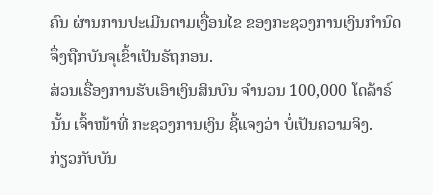ຄົນ ຜ່ານການປະເມີນຕາມເງື່ອນໄຂ ຂອງກະຊວງການເງິນກຳນົດ ຈຶ່ງຖືກບັນຈຸເຂົ້າເປັນຣັຖກອນ.
ສ່ວນເຣື່ອງການຮັບເອົາເງິນສິນບົນ ຈຳນວນ 100,000 ໂດລ້າຣ໌ ນັ້ນ ເຈົ້າໜ້າທີ່ ກະຊວງການເງິນ ຊີ້ແຈງວ່າ ບໍ່ເປັນຄວາມຈິງ.
ກ່ຽວກັບບັນ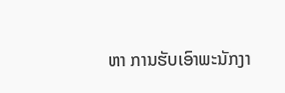ຫາ ການຮັບເອົາພະນັກງາ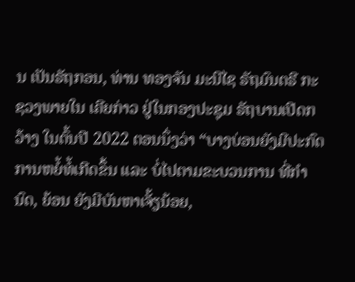ນ ເປັນຣັຖກອນ, ທ່ານ ທອງຈັນ ມະນີໄຊ ຣັຖມົນຕຣີ ກະຊວງພາຍໃນ ເຄີຍກ່າວ ຢູ່ໃນກອງປະຊຸມ ຣັຖບານເປີດກວ້າງ ໃນຕົ້ນປີ 2022 ຕອນນຶ່ງວ່າ “ບາງບ່ອນຍັງມີປະກົດການຫຍໍ້ທໍ້ເກີດຂຶ້ນ ແລະ ບໍ່ໄປຕາມຂະບວນການ ທີ່ກຳນົດ, ຍ້ອນ ຍັງມີບັນຫາເຈັ້ຽນ້ອຍ,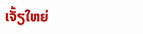ເຈັ້ຽໃຫຍ່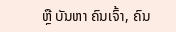ຫຼື ບັນຫາ ຄົນເຈົ້າ, ຄົນ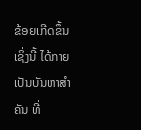ຂ້ອຍເກີດຂຶ້ນ ເຊິ່ງນີ້ ໄດ້ກາຍເປັນບັນຫາສໍາຄັນ ທີ່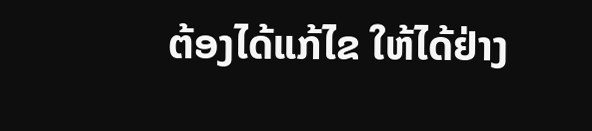ຕ້ອງໄດ້ແກ້ໄຂ ໃຫ້ໄດ້ຢ່າງ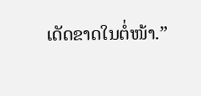ເດັດຂາດໃນຕໍ່ໜ້າ.”